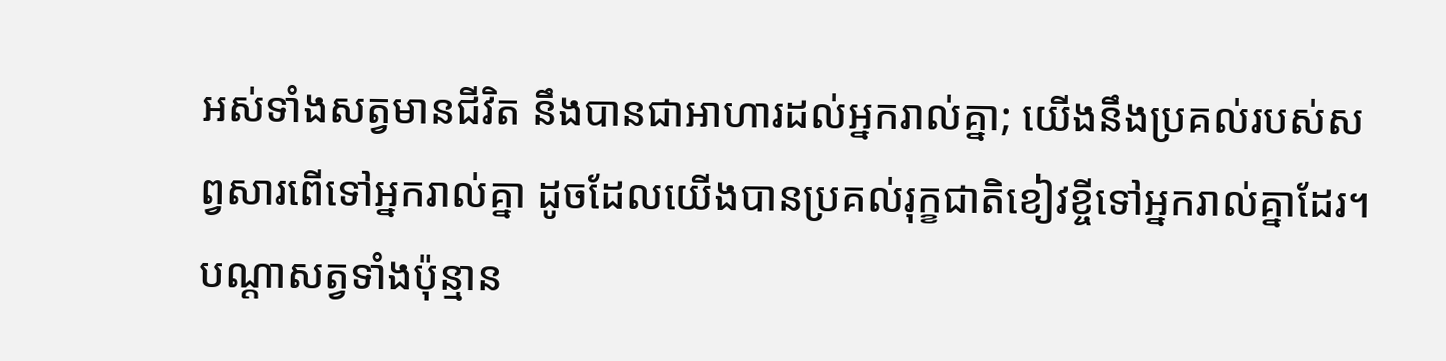អស់ទាំងសត្វមានជីវិត នឹងបានជាអាហារដល់អ្នករាល់គ្នា; យើងនឹងប្រគល់របស់សព្វសារពើទៅអ្នករាល់គ្នា ដូចដែលយើងបានប្រគល់រុក្ខជាតិខៀវខ្ចីទៅអ្នករាល់គ្នាដែរ។
បណ្ដាសត្វទាំងប៉ុន្មាន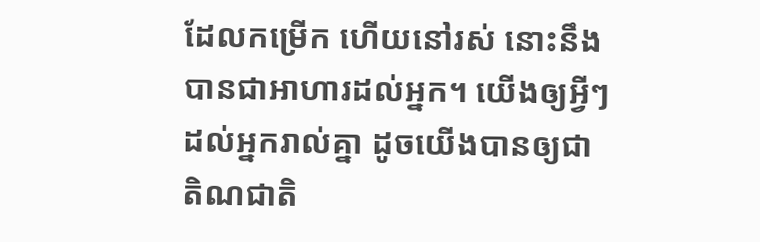ដែលកម្រើក ហើយនៅរស់ នោះនឹងបានជាអាហារដល់អ្នក។ យើងឲ្យអ្វីៗដល់អ្នករាល់គ្នា ដូចយើងបានឲ្យជាតិណជាតិ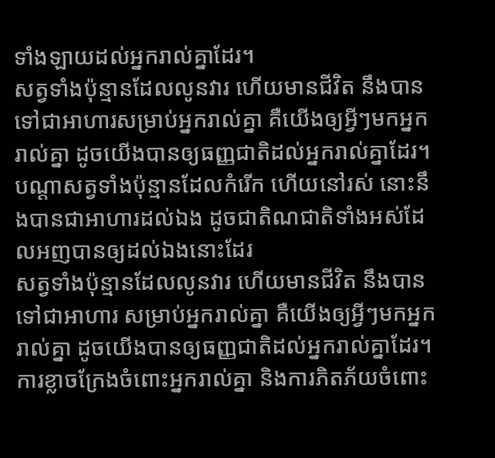ទាំងឡាយដល់អ្នករាល់គ្នាដែរ។
សត្វទាំងប៉ុន្មានដែលលូនវារ ហើយមានជីវិត នឹងបានទៅជាអាហារសម្រាប់អ្នករាល់គ្នា គឺយើងឲ្យអ្វីៗមកអ្នករាល់គ្នា ដូចយើងបានឲ្យធញ្ញជាតិដល់អ្នករាល់គ្នាដែរ។
បណ្តាសត្វទាំងប៉ុន្មានដែលកំរើក ហើយនៅរស់ នោះនឹងបានជាអាហារដល់ឯង ដូចជាតិណជាតិទាំងអស់ដែលអញបានឲ្យដល់ឯងនោះដែរ
សត្វទាំងប៉ុន្មានដែលលូនវារ ហើយមានជីវិត នឹងបានទៅជាអាហារ សម្រាប់អ្នករាល់គ្នា គឺយើងឲ្យអ្វីៗមកអ្នករាល់គ្នា ដូចយើងបានឲ្យធញ្ញជាតិដល់អ្នករាល់គ្នាដែរ។
ការខ្លាចក្រែងចំពោះអ្នករាល់គ្នា និងការភិតភ័យចំពោះ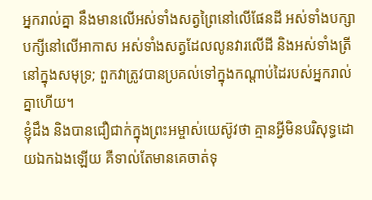អ្នករាល់គ្នា នឹងមានលើអស់ទាំងសត្វព្រៃនៅលើផែនដី អស់ទាំងបក្សាបក្សីនៅលើអាកាស អស់ទាំងសត្វដែលលូនវារលើដី និងអស់ទាំងត្រីនៅក្នុងសមុទ្រ; ពួកវាត្រូវបានប្រគល់ទៅក្នុងកណ្ដាប់ដៃរបស់អ្នករាល់គ្នាហើយ។
ខ្ញុំដឹង និងបានជឿជាក់ក្នុងព្រះអម្ចាស់យេស៊ូវថា គ្មានអ្វីមិនបរិសុទ្ធដោយឯកឯងឡើយ គឺទាល់តែមានគេចាត់ទុ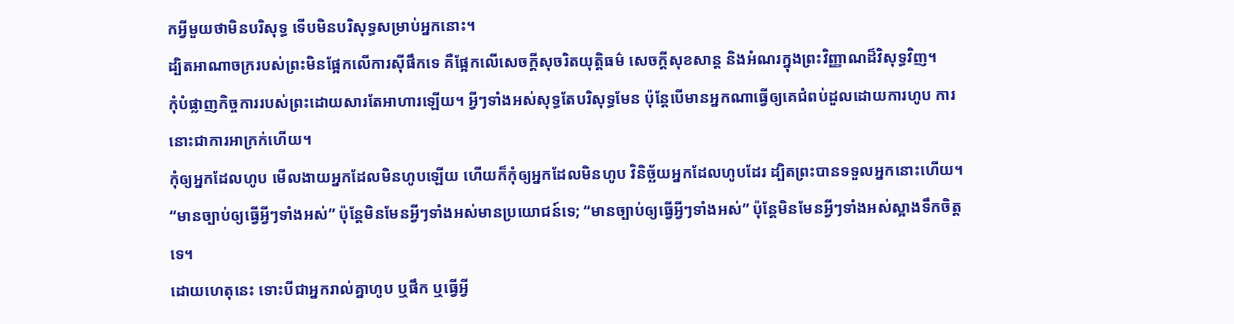កអ្វីមួយថាមិនបរិសុទ្ធ ទើបមិនបរិសុទ្ធសម្រាប់អ្នកនោះ។
ដ្បិតអាណាចក្ររបស់ព្រះមិនផ្អែកលើការស៊ីផឹកទេ គឺផ្អែកលើសេចក្ដីសុចរិតយុត្តិធម៌ សេចក្ដីសុខសាន្ត និងអំណរក្នុងព្រះវិញ្ញាណដ៏វិសុទ្ធវិញ។
កុំបំផ្លាញកិច្ចការរបស់ព្រះដោយសារតែអាហារឡើយ។ អ្វីៗទាំងអស់សុទ្ធតែបរិសុទ្ធមែន ប៉ុន្តែបើមានអ្នកណាធ្វើឲ្យគេជំពប់ដួលដោយការហូប ការនោះជាការអាក្រក់ហើយ។
កុំឲ្យអ្នកដែលហូប មើលងាយអ្នកដែលមិនហូបឡើយ ហើយក៏កុំឲ្យអ្នកដែលមិនហូប វិនិច្ឆ័យអ្នកដែលហូបដែរ ដ្បិតព្រះបានទទួលអ្នកនោះហើយ។
“មានច្បាប់ឲ្យធ្វើអ្វីៗទាំងអស់” ប៉ុន្តែមិនមែនអ្វីៗទាំងអស់មានប្រយោជន៍ទេ; “មានច្បាប់ឲ្យធ្វើអ្វីៗទាំងអស់” ប៉ុន្តែមិនមែនអ្វីៗទាំងអស់ស្អាងទឹកចិត្តទេ។
ដោយហេតុនេះ ទោះបីជាអ្នករាល់គ្នាហូប ឬផឹក ឬធ្វើអ្វី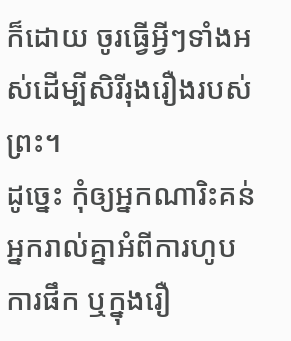ក៏ដោយ ចូរធ្វើអ្វីៗទាំងអស់ដើម្បីសិរីរុងរឿងរបស់ព្រះ។
ដូច្នេះ កុំឲ្យអ្នកណារិះគន់អ្នករាល់គ្នាអំពីការហូប ការផឹក ឬក្នុងរឿ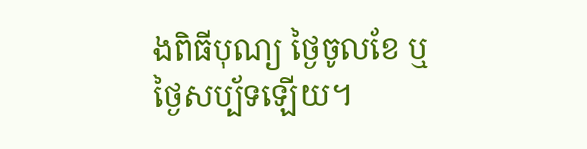ងពិធីបុណ្យ ថ្ងៃចូលខែ ឬថ្ងៃសប្ប័ទឡើយ។